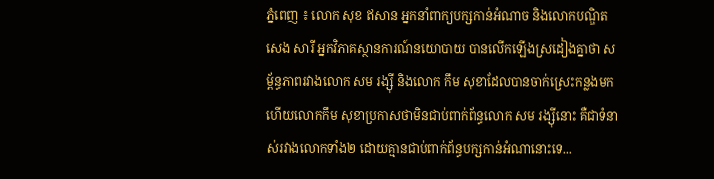ភ្នំពេញ ៖ លោក សុខ ឥសាន អ្នកនាំពាក្យបក្សកាន់អំណាច និងលោកបណ្ឌិតសេង សារី អ្នកវិភាគស្ថានការណ៍នយោបាយ បានលើកឡើងស្រដៀងគ្នាថា សម្ព័ន្ធភាពរវាងលោក សម រង្ស៊ី និងលោក កឹម សុខាដែលបានចាក់ស្រេះកន្លងមក ហើយលោកកឹម សុខាប្រកាសថាមិនជាប់ពាក់ព័ន្ធលោក សម រង្ស៊ីនោះ គឺជាទំនាស់រវាងលោកទាំង២ ដោយគ្មានជាប់ពាក់ព័ន្ធបក្សកាន់អំណានោះទេ...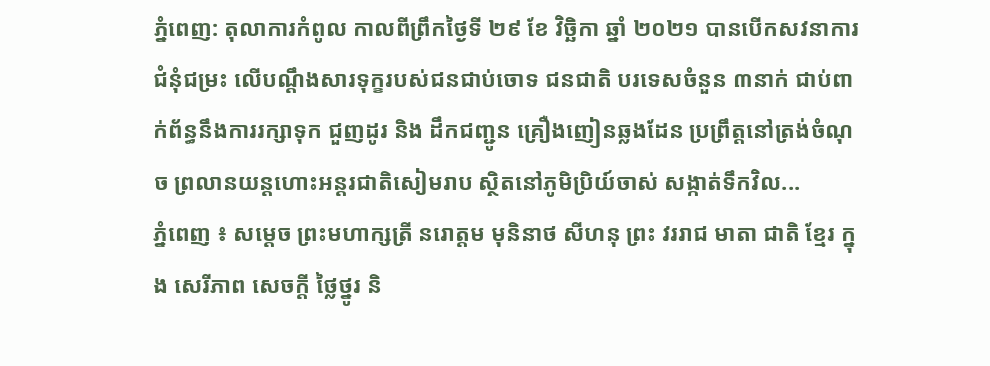ភ្នំពេញ: តុលាការកំពូល កាលពីព្រឹកថ្ងៃទី ២៩ ខែ វិច្ឆិកា ឆ្នាំ ២០២១ បានបើកសវនាការជំនុំជម្រះ លើបណ្ដឹងសារទុក្ខរបស់ជនជាប់ចោទ ជនជាតិ បរទេសចំនួន ៣នាក់ ជាប់ពាក់ព័ន្ធនឹងការរក្សាទុក ជួញដូរ និង ដឹកជញ្ជូន គ្រឿងញៀនឆ្លងដែន ប្រព្រឹត្តនៅត្រង់ចំណុច ព្រលានយន្តហោះអន្តរជាតិសៀមរាប ស្ថិតនៅភូមិប្រិយ៍ចាស់ សង្កាត់ទឹកវិល...
ភ្នំពេញ ៖ សម្តេច ព្រះមហាក្សត្រី នរោត្តម មុនិនាថ សីហនុ ព្រះ វររាជ មាតា ជាតិ ខ្មែរ ក្នុង សេរីភាព សេចក្ដី ថ្លៃថ្នូរ និ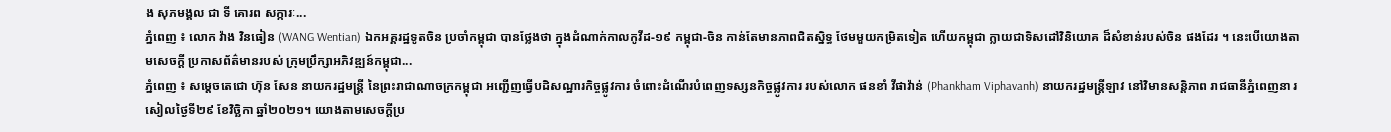ង សុភមង្គល ជា ទី គោរព សក្ការៈ...
ភ្នំពេញ ៖ លោក វ៉ាង វិនធៀន (WANG Wentian) ឯកអគ្គរដ្ឋទូតចិន ប្រចាំកម្ពុជា បានថ្លែងថា ក្នុងដំណាក់កាលកូវីដ-១៩ កម្ពុជា-ចិន កាន់តែមានភាពជិតស្និទ្ធ ថែមមួយកម្រិតទៀត ហើយកម្ពុជា ក្លាយជាទិសដៅវិនិយោគ ដ៏សំខាន់របស់ចិន ផងដែរ ។ នេះបើយោងតាមសេចក្ដី ប្រកាសព័ត៌មានរបស់ ក្រុមប្រឹក្សាអភិវឌ្ឍន៍កម្ពុជា...
ភ្នំពេញ ៖ សម្ដេចតេជោ ហ៊ុន សែន នាយករដ្ឋមន្ត្រី នៃព្រះរាជាណាចក្រកម្ពុជា អញ្ជើញធ្វើបដិសណ្ឋារកិច្ចផ្លូវការ ចំពោះដំណើរបំពេញទស្សនកិច្ចផ្លូវការ របស់លោក ផនខាំ វីផាវ៉ាន់ (Phankham Viphavanh) នាយករដ្ឋមន្ត្រីឡាវ នៅវិមានសន្តិភាព រាជធានីភ្នំពេញនា រសៀលថ្ងៃទី២៩ ខែវិច្ឆិកា ឆ្នាំ២០២១។ យោងតាមសេចក្ដីប្រ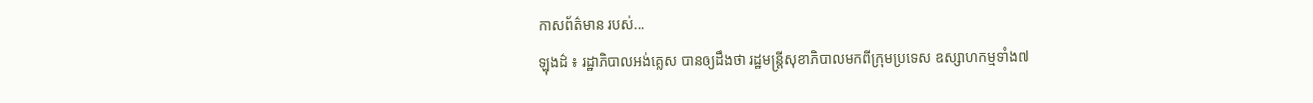កាសព័ត៌មាន របស់...
ឡុងដ៌ ៖ រដ្ឋាភិបាលអង់គ្លេស បានឲ្យដឹងថា រដ្ឋមន្ត្រីសុខាភិបាលមកពីក្រុមប្រទេស ឧស្សាហកម្មទាំង៧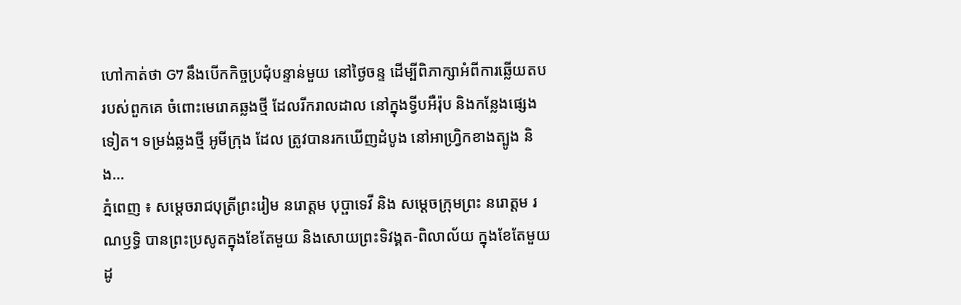ហៅកាត់ថា G7 នឹងបើកកិច្ចប្រជុំបន្ទាន់មួយ នៅថ្ងៃចន្ទ ដើម្បីពិភាក្សាអំពីការឆ្លើយតប របស់ពួកគេ ចំពោះមេរោគឆ្លងថ្មី ដែលរីករាលដាល នៅក្នុងទ្វីបអឺរ៉ុប និងកន្លែងផ្សេងទៀត។ ទម្រង់ឆ្លងថ្មី អូមីក្រុង ដែល ត្រូវបានរកឃើញដំបូង នៅអាហ្វ្រិកខាងត្បូង និង...
ភ្នំពេញ ៖ សម្តេចរាជបុត្រីព្រះរៀម នរោត្តម បុប្ផាទេវី និង សម្តេចក្រុមព្រះ នរោត្តម រណឫទ្ធិ បានព្រះប្រសូតក្នុងខែតែមួយ និងសោយព្រះទិវង្គត-ពិលាល័យ ក្នុងខែតែមួយដូ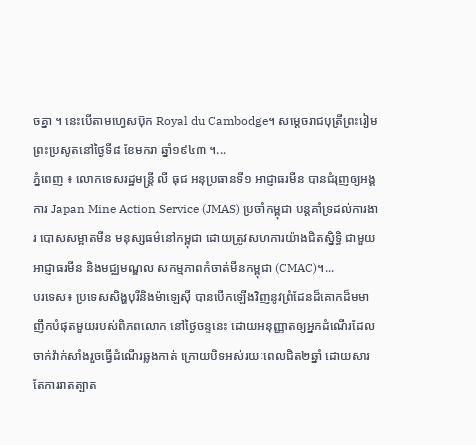ចគ្នា ។ នេះបើតាមហ្វេសប៊ុក Royal du Cambodge។ សម្តេចរាជបុត្រីព្រះរៀម ព្រះប្រសូតនៅថ្ងៃទី៨ ខែមករា ឆ្នាំ១៩៤៣ ។...
ភ្នំពេញ ៖ លោកទេសរដ្ឋមន្ត្រី លី ធុជ អនុប្រធានទី១ អាជ្ញាធរមីន បានជំរុញឲ្យអង្គការ Japan Mine Action Service (JMAS) ប្រចាំកម្ពុជា បន្តគាំទ្រដល់ការងារ បោសសម្អាតមីន មនុស្សធម៌នៅកម្ពុជា ដោយត្រូវសហការយ៉ាងជិតស្និទ្ធិ ជាមួយអាជ្ញាធរមីន និងមជ្ឈមណ្ឌល សកម្មភាពកំចាត់មីនកម្ពុជា (CMAC)។...
បរទេស៖ ប្រទេសសិង្ហបុរីនិងម៉ាឡេស៊ី បានបើកឡើងវិញនូវព្រំដែនដ៏គោកដ៏មមាញឹកបំផុតមួយរបស់ពិភពលោក នៅថ្ងៃចន្ទនេះ ដោយអនុញ្ញាតឲ្យអ្នកដំណើរដែលចាក់វ៉ាក់សាំងរួចធ្វើដំណើរឆ្លងកាត់ ក្រោយបិទអស់រយៈពេលជិត២ឆ្នាំ ដោយសារតែការរាតត្បាត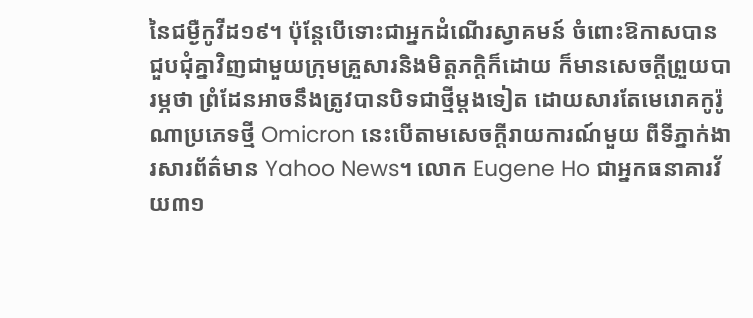នៃជម្ងឺកូវីដ១៩។ ប៉ុន្តែបើទោះជាអ្នកដំណើរស្វាគមន៍ ចំពោះឱកាសបានជួបជុំគ្នាវិញជាមួយក្រុមគ្រួសារនិងមិត្តភក្តិក៏ដោយ ក៏មានសេចក្តីព្រួយបារម្ភថា ព្រំដែនអាចនឹងត្រូវបានបិទជាថ្មីម្តងទៀត ដោយសារតែមេរោគកូរ៉ូណាប្រភេទថ្មី Omicron នេះបើតាមសេចក្តីរាយការណ៍មួយ ពីទីភ្នាក់ងារសារព័ត៌មាន Yahoo News។ លោក Eugene Ho ជាអ្នកធនាគារវ័យ៣១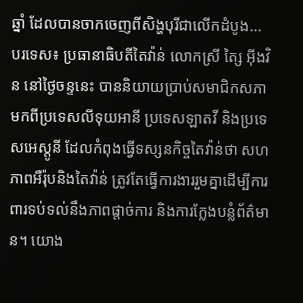ឆ្នាំ ដែលបានចាកចេញពីសិង្ហបុរីជាលើកដំបូង...
បរទេស៖ ប្រធានាធិបតីតៃវ៉ាន់ លោកស្រី ត្សៃ អ៊ីងវិន នៅថ្ងៃចន្ទនេះ បាននិយាយប្រាប់សមាជិកសភា មកពីប្រទេសលីទុយអានី ប្រទេសឡាតវី និងប្រទេសអេស្តូនី ដែលកំពុងធ្វើទស្សនកិច្ចតៃវ៉ាន់ថា សហភាពអឺរ៉ុបនិងតៃវ៉ាន់ ត្រូវតែធ្វើការងាររួមគ្នាដើម្បីការពារទប់ទល់នឹងភាពផ្ដាច់ការ និងការក្លែងបន្លំព័ត៌មាន។ យោង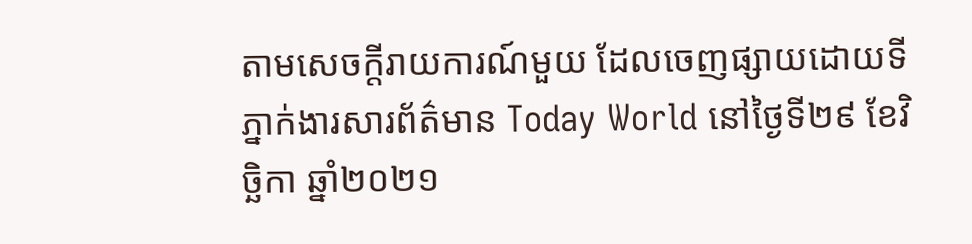តាមសេចក្តីរាយការណ៍មួយ ដែលចេញផ្សាយដោយទីភ្នាក់ងារសារព័ត៌មាន Today World នៅថ្ងៃទី២៩ ខែវិច្ឆិកា ឆ្នាំ២០២១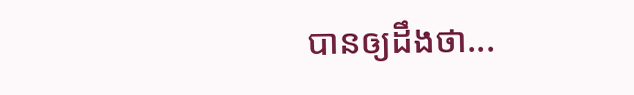បានឲ្យដឹងថា...